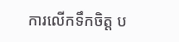ការលើកទឹកចិត្ត ប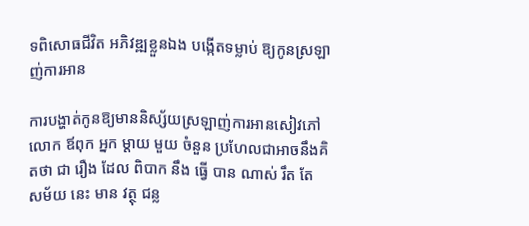ទពិសោធជីវិត អភិវឌ្ឍខ្លួនឯង បង្កើតទម្លាប់ ឱ្យកូនស្រឡាញ់ការអាន

ការបង្ហាត់កូនឱ្យមាននិស្ស័យស្រឡាញ់ការអានសៀវភៅ លោក ឪពុក អ្នក ម្តាយ មួយ ចំនួន ប្រហែលជាអាចនឹងគិតថា ជា រឿង ដែល ពិបាក នឹង ធ្វើ បាន ណាស់ រឹត តែ សម័យ នេះ មាន វត្ថុ ជន្ល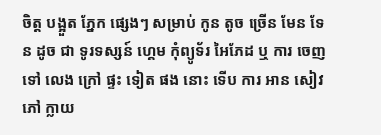ចិត្ត បង្អួត ភ្នែក ផ្សេងៗ សម្រាប់ កូន តូច ច្រើន មែន ទែន ដូច ជា ទូរទស្សន៍ ហ្គេម កុំព្យូទ័រ អៃភែដ ឬ ការ ចេញ ទៅ លេង ក្រៅ ផ្ទះ ទៀត ផង នោះ ទើប ការ អាន សៀវភៅ ក្លាយ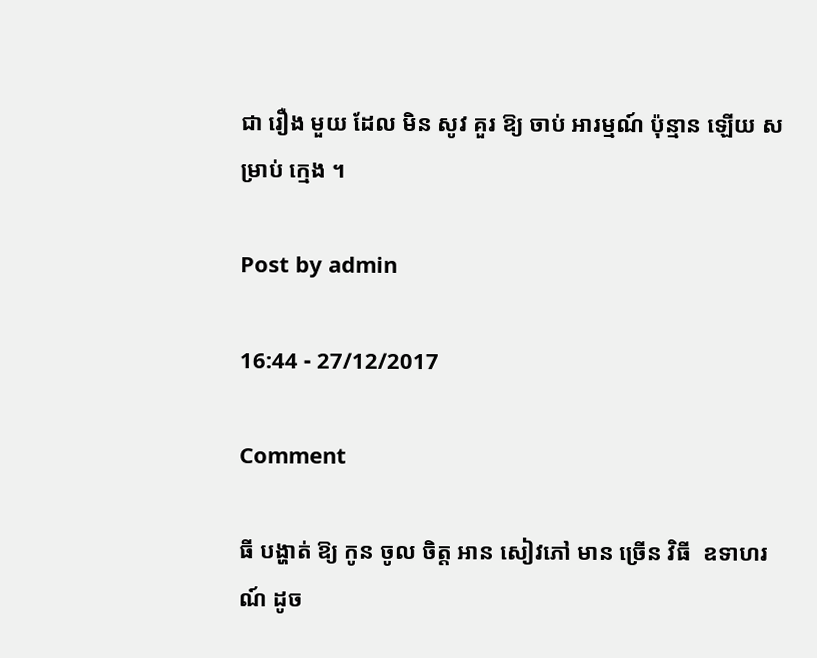ជា រឿង មួយ ដែល មិន សូវ គួរ ឱ្យ ចាប់ អារម្មណ៍ ប៉ុន្មាន ឡើយ សម្រាប់ ក្មេង ។

Post by admin

16:44 - 27/12/2017

Comment

ធី បង្ហាត់ ឱ្យ កូន ចូល ចិត្ត អាន សៀវភៅ មាន ច្រើន វិធី  ឧទាហរណ៍ ដូច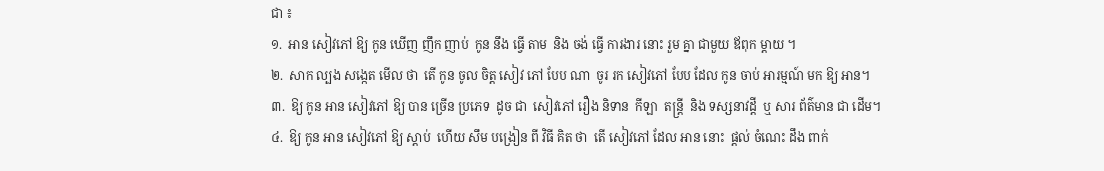ជា ៖
១.  អាន សៀវភៅ ឱ្យ កូន ឃើញ ញឹក ញាប់  កូន នឹង ធ្វើ តាម  និង ចង់ ធ្វើ ការងារ នោះ រួម គ្នា ជាមួយ ឪពុក ម្តាយ ។
២.  សាក ល្បង សង្កេត មើល ថា  តើ កូន ចូល ចិត្ត សៀវ ភៅ បែប ណា  ចូរ រក សៀវភៅ បែប ដែល កូន ចាប់ អារម្មណ៍ មក ឱ្យ អាន។
៣.  ឱ្យ កូន អាន សៀវភៅ ឱ្យ បាន ច្រើន ប្រភេទ  ដូច ជា  សៀវភៅ រឿង និទាន  កីឡា  តន្ត្រី  និង ទស្សនាវដ្តី  ឬ សារ ព័ត៌មាន ជា ដើម។
៤.  ឱ្យ កូន អាន សៀវភៅ ឱ្យ ស្តាប់  ហើយ សឹម បង្រៀន ពី វិធី គិត ថា  តើ សៀវភៅ ដែល អាន នោះ  ផ្តល់ ចំណេះ ដឹង ពាក់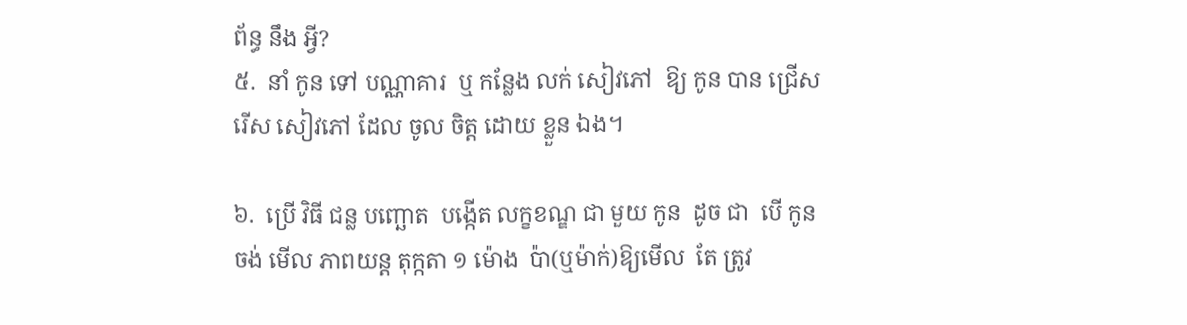ព័ន្ធ នឹង អ្វី?
៥.  នាំ កូន ទៅ បណ្ណាគារ  ឬ កន្លែង លក់ សៀវភៅ  ឱ្យ កូន បាន ជ្រើស រើស សៀវភៅ ដែល ចូល ចិត្ត ដោយ ខ្លួន ឯង។

៦.  ប្រើ វិធី ជន្ល បញ្ឆោត  បង្កើត លក្ខខណ្ឌ ជា មួយ កូន  ដូច ជា  បើ កូន ចង់ មើល ភាពយន្ត តុក្កតា ១ ម៉ោង  ប៉ា(ឬម៉ាក់)ឱ្យមើល  តែ ត្រូវ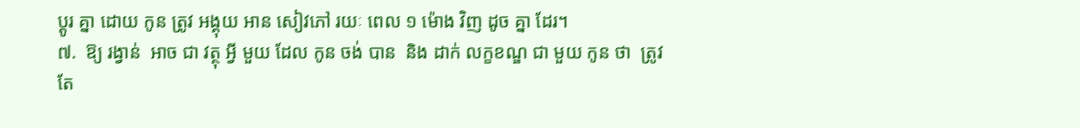ប្តូរ គ្នា ដោយ កូន ត្រូវ អង្គុយ អាន សៀវភៅ រយៈ ពេល ១ ម៉ោង វិញ ដូច គ្នា ដែរ។
៧.  ឱ្យ រង្វាន់  អាច ជា វត្ថុ អ្វី មួយ ដែល កូន ចង់ បាន  និង ដាក់ លក្ខខណ្ឌ ជា មួយ កូន ថា  ត្រូវ តែ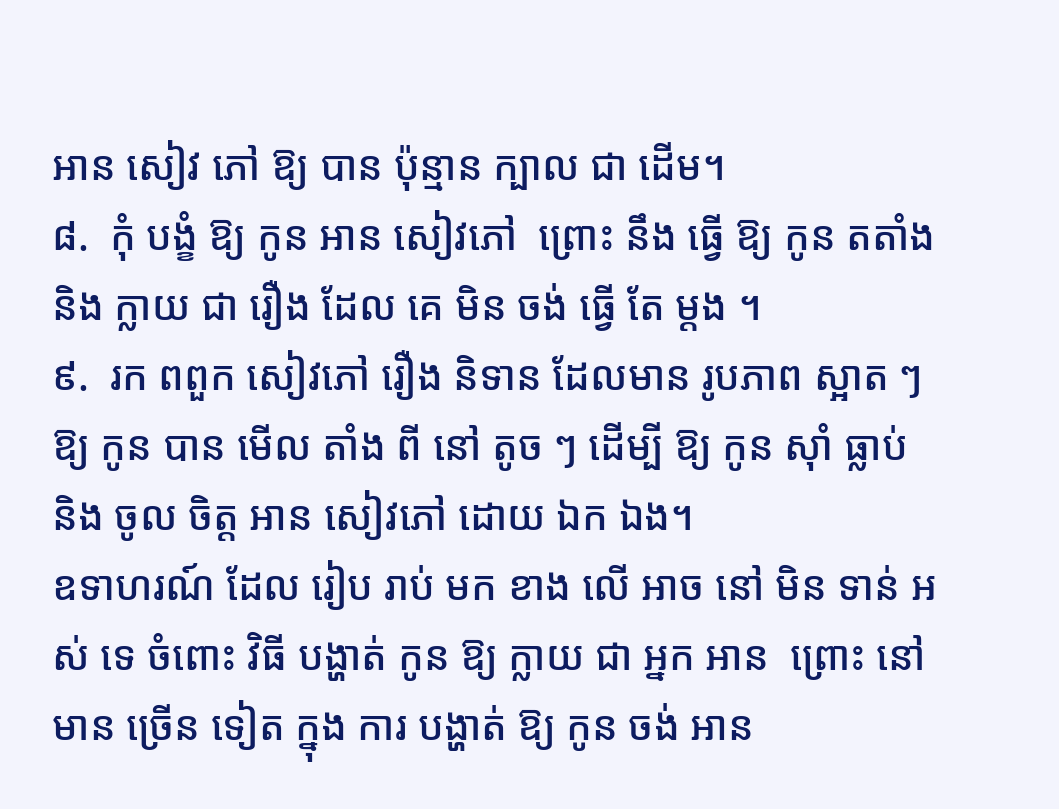អាន សៀវ ភៅ ឱ្យ បាន ប៉ុន្មាន ក្បាល ជា ដើម។
៨.  កុំ បង្ខំ ឱ្យ កូន អាន សៀវភៅ  ព្រោះ នឹង ធ្វើ ឱ្យ កូន តតាំង  និង ក្លាយ ជា រឿង ដែល គេ មិន ចង់ ធ្វើ តែ ម្តង ។
៩.  រក ពពួក សៀវភៅ រឿង និទាន ដែលមាន រូបភាព ស្អាត ៗ ឱ្យ កូន បាន មើល តាំង ពី នៅ តូច ៗ ដើម្បី ឱ្យ កូន ស៊ាំ ធ្លាប់  និង ចូល ចិត្ត អាន សៀវភៅ ដោយ ឯក ឯង។
ឧទាហរណ៍ ដែល រៀប រាប់ មក ខាង លើ អាច នៅ មិន ទាន់ អស់ ទេ ចំពោះ វិធី បង្ហាត់ កូន ឱ្យ ក្លាយ ជា អ្នក អាន  ព្រោះ នៅ មាន ច្រើន ទៀត ក្នុង ការ បង្ហាត់ ឱ្យ កូន ចង់ អាន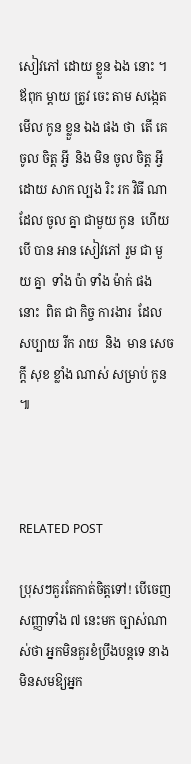សៀវភៅ ដោយ ខ្លួន ឯង នោះ ។  ឪពុក ម្តាយ ត្រូវ ចេះ តាម សង្កេត មើល កូន ខ្លួន ឯង ផង ថា  តើ គេ ចូល ចិត្ត អ្វី  និង មិន ចូល ចិត្ត អ្វី  ដោយ សាក ល្បង រិះ រក វិធី ណា  ដែល ចូល គ្នា ជាមួយ កូន  ហើយ បើ បាន អាន សៀវភៅ រួម ជា មួយ គ្នា  ទាំង ប៉ា ទាំង ម៉ាក់ ផង នោះ  ពិត ជា កិច្ច ការងារ  ដែល សប្បាយ រីក រាយ  និង  មាន សេចក្តី សុខ ខ្លាំង ណាស់ សម្រាប់ កូន ៕



RELATED POST

ប្រុសៗគួរតែកាត់ចិត្តទៅ! បើចេញសញ្ញាទាំង ៧ នេះមក ច្បាស់ណាស់ថា អ្នកមិនគួរខំប្រឹងបន្តទេ នាងមិនសមឱ្យអ្នក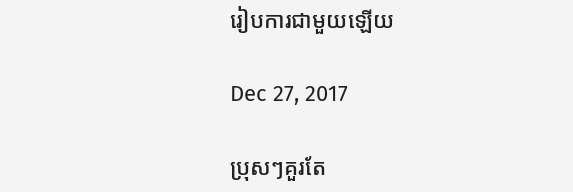រៀបការជាមួយឡើយ

Dec 27, 2017

ប្រុសៗគួរតែ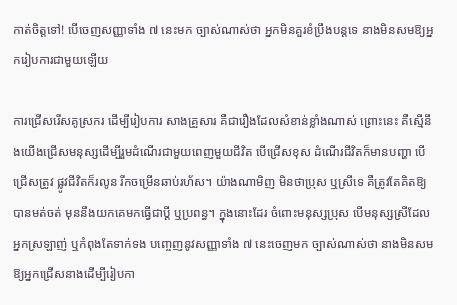កាត់ចិត្តទៅ! បើចេញសញ្ញាទាំង ៧ នេះមក ច្បាស់ណាស់ថា អ្នកមិនគួរខំប្រឹងបន្តទេ នាងមិនសមឱ្យអ្នករៀបការជាមួយឡើយ

ការជ្រើសរើសគូស្រករ ដើម្បីរៀបការ សាងគ្រួសារ គឺជារឿងដែលសំខាន់ខ្លាំងណាស់ ព្រោះនេះ គឺស្មើនឹងយើងជ្រើសមនុស្សដើម្បីរួមដំណើរជាមួយពេញមួយជីវិត បើជ្រើសខុស ដំណើរជីវិតក៏មានបញ្ហា បើជ្រើសត្រូវ ផ្លូវជីវិតក៏រលូន រីកចម្រើនឆាប់រហ័ស។ យ៉ាងណាមិញ មិនថាប្រុស ឬស្រីទេ គឺត្រូវតែគិតឱ្យបានមត់ចត់ មុននឹងយកគេមកធ្វើជាប្ដី ឬប្រពន្ធ។ ក្នុងនោះដែរ ចំពោះមនុស្សប្រុស បើមនុស្សស្រីដែលអ្នកស្រឡាញ់ ឬកំពុងតែទាក់ទង បញ្ចេញនូវសញ្ញាទាំង ៧ នេះចេញមក ច្បាស់ណាស់ថា នាងមិនសមឱ្យអ្នកជ្រើសនាងដើម្បីរៀបកា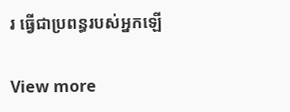រ ធ្វើជាប្រពន្ធរបស់អ្នកឡើ

View more